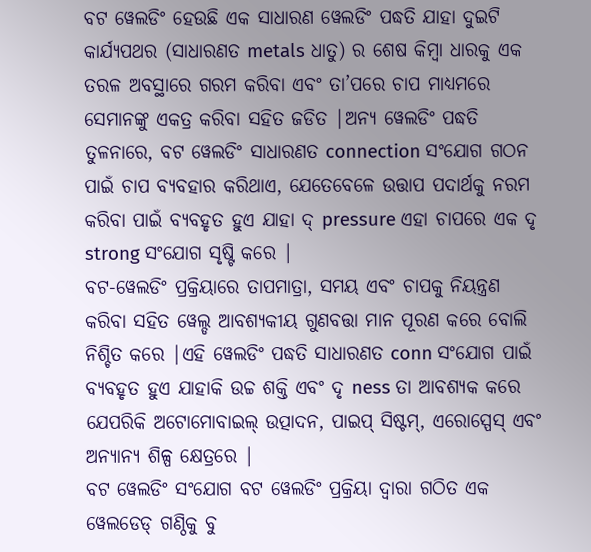ବଟ ୱେଲଡିଂ ହେଉଛି ଏକ ସାଧାରଣ ୱେଲଡିଂ ପଦ୍ଧତି ଯାହା ଦୁଇଟି କାର୍ଯ୍ୟପଥର (ସାଧାରଣତ metals ଧାତୁ) ର ଶେଷ କିମ୍ବା ଧାରକୁ ଏକ ତରଳ ଅବସ୍ଥାରେ ଗରମ କରିବା ଏବଂ ତା’ପରେ ଚାପ ମାଧ୍ୟମରେ ସେମାନଙ୍କୁ ଏକତ୍ର କରିବା ସହିତ ଜଡିତ |ଅନ୍ୟ ୱେଲଡିଂ ପଦ୍ଧତି ତୁଳନାରେ, ବଟ ୱେଲଡିଂ ସାଧାରଣତ connection ସଂଯୋଗ ଗଠନ ପାଇଁ ଚାପ ବ୍ୟବହାର କରିଥାଏ, ଯେତେବେଳେ ଉତ୍ତାପ ପଦାର୍ଥକୁ ନରମ କରିବା ପାଇଁ ବ୍ୟବହୃତ ହୁଏ ଯାହା ଦ୍ pressure ଏହା ଚାପରେ ଏକ ଦୃ strong ସଂଯୋଗ ସୃଷ୍ଟି କରେ |
ବଟ-ୱେଲଡିଂ ପ୍ରକ୍ରିୟାରେ ତାପମାତ୍ରା, ସମୟ ଏବଂ ଚାପକୁ ନିୟନ୍ତ୍ରଣ କରିବା ସହିତ ୱେଲ୍ଡ ଆବଶ୍ୟକୀୟ ଗୁଣବତ୍ତା ମାନ ପୂରଣ କରେ ବୋଲି ନିଶ୍ଚିତ କରେ |ଏହି ୱେଲଡିଂ ପଦ୍ଧତି ସାଧାରଣତ conn ସଂଯୋଗ ପାଇଁ ବ୍ୟବହୃତ ହୁଏ ଯାହାକି ଉଚ୍ଚ ଶକ୍ତି ଏବଂ ଦୃ ness ତା ଆବଶ୍ୟକ କରେ ଯେପରିକି ଅଟୋମୋବାଇଲ୍ ଉତ୍ପାଦନ, ପାଇପ୍ ସିଷ୍ଟମ୍, ଏରୋସ୍ପେସ୍ ଏବଂ ଅନ୍ୟାନ୍ୟ ଶିଳ୍ପ କ୍ଷେତ୍ରରେ |
ବଟ ୱେଲଡିଂ ସଂଯୋଗ ବଟ ୱେଲଡିଂ ପ୍ରକ୍ରିୟା ଦ୍ୱାରା ଗଠିତ ଏକ ୱେଲଡେଡ୍ ଗଣ୍ଠିକୁ ବୁ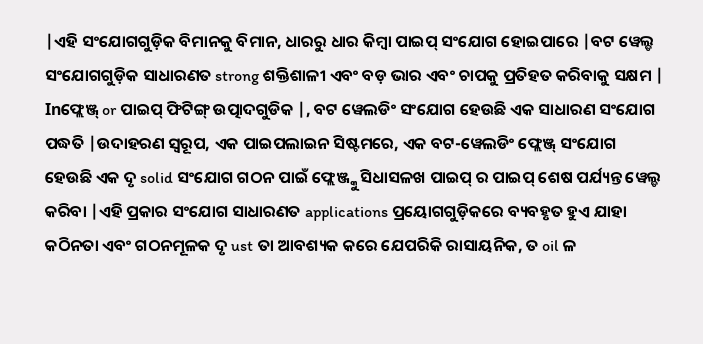|ଏହି ସଂଯୋଗଗୁଡ଼ିକ ବିମାନକୁ ବିମାନ, ଧାରରୁ ଧାର କିମ୍ବା ପାଇପ୍ ସଂଯୋଗ ହୋଇପାରେ |ବଟ ୱେଲ୍ଡ ସଂଯୋଗଗୁଡ଼ିକ ସାଧାରଣତ strong ଶକ୍ତିଶାଳୀ ଏବଂ ବଡ଼ ଭାର ଏବଂ ଚାପକୁ ପ୍ରତିହତ କରିବାକୁ ସକ୍ଷମ |
Inଫ୍ଲେଞ୍ଜ୍ or ପାଇପ୍ ଫିଟିଙ୍ଗ୍ ଉତ୍ପାଦଗୁଡିକ |, ବଟ ୱେଲଡିଂ ସଂଯୋଗ ହେଉଛି ଏକ ସାଧାରଣ ସଂଯୋଗ ପଦ୍ଧତି |ଉଦାହରଣ ସ୍ୱରୂପ, ଏକ ପାଇପଲାଇନ ସିଷ୍ଟମରେ, ଏକ ବଟ-ୱେଲଡିଂ ଫ୍ଲେଞ୍ଜ୍ ସଂଯୋଗ ହେଉଛି ଏକ ଦୃ solid ସଂଯୋଗ ଗଠନ ପାଇଁ ଫ୍ଲେଞ୍ଜ୍କୁ ସିଧାସଳଖ ପାଇପ୍ ର ପାଇପ୍ ଶେଷ ପର୍ଯ୍ୟନ୍ତ ୱେଲ୍ଡ କରିବା |ଏହି ପ୍ରକାର ସଂଯୋଗ ସାଧାରଣତ applications ପ୍ରୟୋଗଗୁଡ଼ିକରେ ବ୍ୟବହୃତ ହୁଏ ଯାହା କଠିନତା ଏବଂ ଗଠନମୂଳକ ଦୃ ust ତା ଆବଶ୍ୟକ କରେ ଯେପରିକି ରାସାୟନିକ, ତ oil ଳ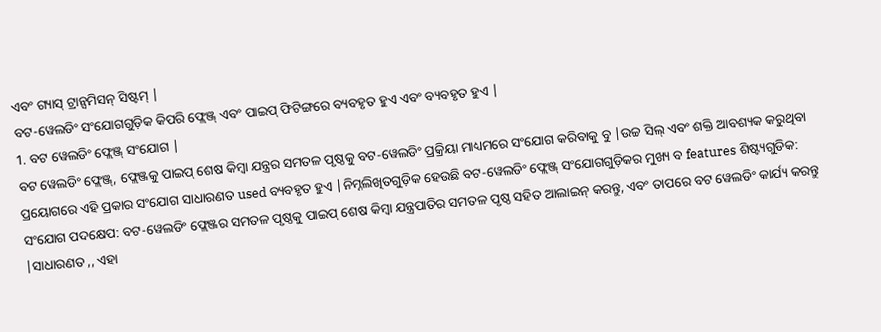ଏବଂ ଗ୍ୟାସ୍ ଟ୍ରାନ୍ସମିସନ୍ ସିଷ୍ଟମ୍ |
ବଟ-ୱେଲଡିଂ ସଂଯୋଗଗୁଡ଼ିକ କିପରି ଫ୍ଲେଞ୍ଜ୍ ଏବଂ ପାଇପ୍ ଫିଟିଙ୍ଗରେ ବ୍ୟବହୃତ ହୁଏ ଏବଂ ବ୍ୟବହୃତ ହୁଏ |
1. ବଟ ୱେଲଡିଂ ଫ୍ଲେଞ୍ଜ୍ ସଂଯୋଗ |
ବଟ ୱେଲଡିଂ ଫ୍ଲେଞ୍ଜ୍, ଫ୍ଲେଞ୍ଜକୁ ପାଇପ୍ ଶେଷ କିମ୍ବା ଯନ୍ତ୍ରର ସମତଳ ପୃଷ୍ଠକୁ ବଟ-ୱେଲଡିଂ ପ୍ରକ୍ରିୟା ମାଧ୍ୟମରେ ସଂଯୋଗ କରିବାକୁ ବୁ |ଉଚ୍ଚ ସିଲ୍ ଏବଂ ଶକ୍ତି ଆବଶ୍ୟକ କରୁଥିବା ପ୍ରୟୋଗରେ ଏହି ପ୍ରକାର ସଂଯୋଗ ସାଧାରଣତ used ବ୍ୟବହୃତ ହୁଏ |ନିମ୍ନଲିଖିତଗୁଡ଼ିକ ହେଉଛି ବଟ-ୱେଲଡିଂ ଫ୍ଲେଞ୍ଜ୍ ସଂଯୋଗଗୁଡ଼ିକର ମୁଖ୍ୟ ବ features ଶିଷ୍ଟ୍ୟଗୁଡିକ:
ସଂଯୋଗ ପଦକ୍ଷେପ: ବଟ-ୱେଲଡିଂ ଫ୍ଲେଞ୍ଜର ସମତଳ ପୃଷ୍ଠକୁ ପାଇପ୍ ଶେଷ କିମ୍ବା ଯନ୍ତ୍ରପାତିର ସମତଳ ପୃଷ୍ଠ ସହିତ ଆଲାଇନ୍ କରନ୍ତୁ, ଏବଂ ତାପରେ ବଟ ୱେଲଡିଂ କାର୍ଯ୍ୟ କରନ୍ତୁ |ସାଧାରଣତ ,, ଏହା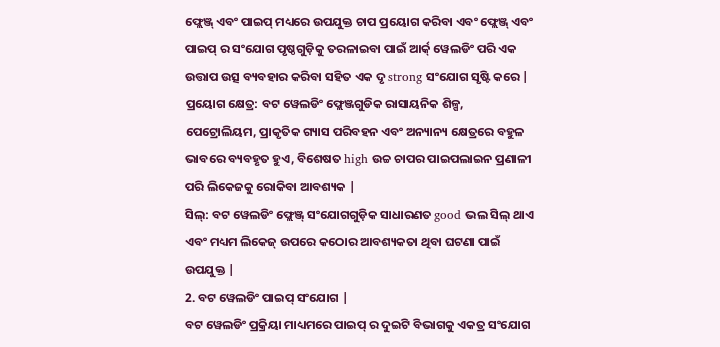ଫ୍ଲେଞ୍ଜ୍ ଏବଂ ପାଇପ୍ ମଧ୍ୟରେ ଉପଯୁକ୍ତ ଚାପ ପ୍ରୟୋଗ କରିବା ଏବଂ ଫ୍ଲେଞ୍ଜ୍ ଏବଂ ପାଇପ୍ ର ସଂଯୋଗ ପୃଷ୍ଠଗୁଡ଼ିକୁ ତରଳାଇବା ପାଇଁ ଆର୍କ୍ ୱେଲଡିଂ ପରି ଏକ ଉତ୍ତାପ ଉତ୍ସ ବ୍ୟବହାର କରିବା ସହିତ ଏକ ଦୃ strong ସଂଯୋଗ ସୃଷ୍ଟି କରେ |
ପ୍ରୟୋଗ କ୍ଷେତ୍ର: ବଟ ୱେଲଡିଂ ଫ୍ଲେଞ୍ଜଗୁଡିକ ରାସାୟନିକ ଶିଳ୍ପ, ପେଟ୍ରୋଲିୟମ, ପ୍ରାକୃତିକ ଗ୍ୟାସ ପରିବହନ ଏବଂ ଅନ୍ୟାନ୍ୟ କ୍ଷେତ୍ରରେ ବହୁଳ ଭାବରେ ବ୍ୟବହୃତ ହୁଏ, ବିଶେଷତ high ଉଚ୍ଚ ଚାପର ପାଇପଲାଇନ ପ୍ରଣାଳୀ ପରି ଲିକେଜକୁ ରୋକିବା ଆବଶ୍ୟକ |
ସିଲ୍: ବଟ ୱେଲଡିଂ ଫ୍ଲେଞ୍ଜ୍ ସଂଯୋଗଗୁଡ଼ିକ ସାଧାରଣତ good ଭଲ ସିଲ୍ ଥାଏ ଏବଂ ମଧ୍ୟମ ଲିକେଜ୍ ଉପରେ କଠୋର ଆବଶ୍ୟକତା ଥିବା ଘଟଣା ପାଇଁ ଉପଯୁକ୍ତ |
2. ବଟ ୱେଲଡିଂ ପାଇପ୍ ସଂଯୋଗ |
ବଟ ୱେଲଡିଂ ପ୍ରକ୍ରିୟା ମାଧ୍ୟମରେ ପାଇପ୍ ର ଦୁଇଟି ବିଭାଗକୁ ଏକତ୍ର ସଂଯୋଗ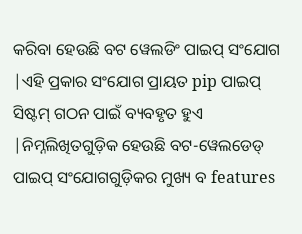କରିବା ହେଉଛି ବଟ ୱେଲଡିଂ ପାଇପ୍ ସଂଯୋଗ |ଏହି ପ୍ରକାର ସଂଯୋଗ ପ୍ରାୟତ pip ପାଇପ୍ ସିଷ୍ଟମ୍ ଗଠନ ପାଇଁ ବ୍ୟବହୃତ ହୁଏ |ନିମ୍ନଲିଖିତଗୁଡ଼ିକ ହେଉଛି ବଟ-ୱେଲଡେଡ୍ ପାଇପ୍ ସଂଯୋଗଗୁଡ଼ିକର ମୁଖ୍ୟ ବ features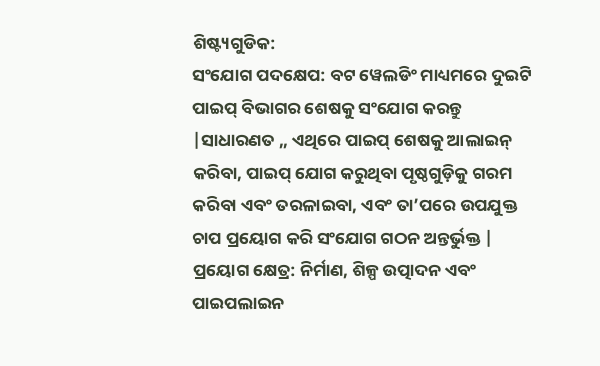ଶିଷ୍ଟ୍ୟଗୁଡିକ:
ସଂଯୋଗ ପଦକ୍ଷେପ: ବଟ ୱେଲଡିଂ ମାଧ୍ୟମରେ ଦୁଇଟି ପାଇପ୍ ବିଭାଗର ଶେଷକୁ ସଂଯୋଗ କରନ୍ତୁ |ସାଧାରଣତ ,, ଏଥିରେ ପାଇପ୍ ଶେଷକୁ ଆଲାଇନ୍ କରିବା, ପାଇପ୍ ଯୋଗ କରୁଥିବା ପୃଷ୍ଠଗୁଡ଼ିକୁ ଗରମ କରିବା ଏବଂ ତରଳାଇବା, ଏବଂ ତା’ପରେ ଉପଯୁକ୍ତ ଚାପ ପ୍ରୟୋଗ କରି ସଂଯୋଗ ଗଠନ ଅନ୍ତର୍ଭୁକ୍ତ |
ପ୍ରୟୋଗ କ୍ଷେତ୍ର: ନିର୍ମାଣ, ଶିଳ୍ପ ଉତ୍ପାଦନ ଏବଂ ପାଇପଲାଇନ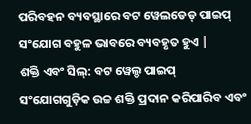ପରିବହନ ବ୍ୟବସ୍ଥାରେ ବଟ ୱେଲଡେଡ୍ ପାଇପ୍ ସଂଯୋଗ ବହୁଳ ଭାବରେ ବ୍ୟବହୃତ ହୁଏ |
ଶକ୍ତି ଏବଂ ସିଲ୍: ବଟ ୱେଲ୍ଡ ପାଇପ୍ ସଂଯୋଗଗୁଡ଼ିକ ଉଚ୍ଚ ଶକ୍ତି ପ୍ରଦାନ କରିପାରିବ ଏବଂ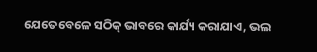ଯେତେବେଳେ ସଠିକ୍ ଭାବରେ କାର୍ଯ୍ୟ କରାଯାଏ, ଭଲ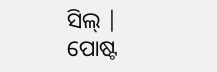ସିଲ୍ |
ପୋଷ୍ଟ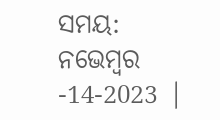ସମୟ: ନଭେମ୍ବର -14-2023 |